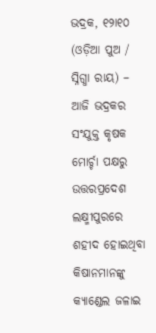ଭଦ୍ରକ, ୧୨ା୧୦ (ଓଡ଼ିଆ ପୁଅ / ସ୍ନିଗ୍ଧା ରାୟ) – ଆଜି ଭଦ୍ରକର ସଂଯୁକ୍ତ କୃଷକ ମୋର୍ଚ୍ଚା ପକ୍ଷରୁ ଉତ୍ତରପ୍ରଦେଶ ଲକ୍ଷ୍ମୀପୁରରେ ଶହୀଦ ହୋଇଥିବା କିଷାନମାନଙ୍କୁ କ୍ୟାଣ୍ଡେଲ ଜଳାଇ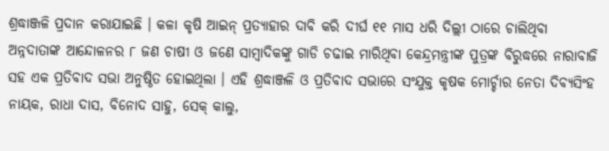ଶ୍ରଦ୍ଧାଞ୍ଜଳି ପ୍ରଦାନ କରାଯାଇଛି । କଳା କୃଷି ଆଇନ୍ ପ୍ରତ୍ୟାହାର ଦାବି କରି ଦୀର୍ଘ ୧୧ ମାସ ଧରି ଦିଲ୍ଲୀ ଠାରେ ଚାଲିଥିବା ଅନ୍ନଦାତାଙ୍କ ଆନ୍ଦୋଳନର ୮ ଜଣ ଚାଷୀ ଓ ଜଣେ ସାମ୍ବାଦିକଙ୍କୁ ଗାଡି ଚଢାଇ ମାରିଥିବା କେନ୍ଦ୍ରମନ୍ତ୍ରୀଙ୍କ ପୁତ୍ରଙ୍କ ବିରୁଦ୍ଧରେ ନାରାବାଜି ସହ ଏକ ପ୍ରତିବାଦ ସଭା ଅନୁଷ୍ଠିତ ହୋଇଥିଲା । ଏହି ଶ୍ରଦ୍ଧାଞ୍ଜଳି ଓ ପ୍ରତିବାଦ ସଭାରେ ସଂଯୁକ୍ତ କୃଷକ ମୋର୍ଚ୍ଚାର ନେତା ଦିବ୍ୟସିଂହ ନାୟକ, ରାଧା ଦାସ, ବିନୋଦ ସାହୁ, ସେକ୍ କାଲୁ,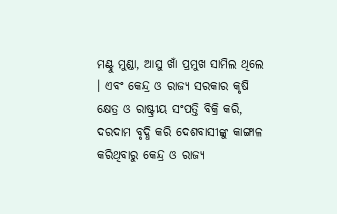ମଣ୍ଟୁ ମୁଣ୍ଡା, ଆସୁ ଖାଁ ପ୍ରମୁଖ ସାମିଲ ଥିଲେ । ଏବଂ କେନ୍ଦ୍ର ଓ ରାଜ୍ୟ ସରକାର କୃଷି କ୍ଷେତ୍ର ଓ ରାଷ୍ଟ୍ରୀୟ ସଂପତ୍ତି ବିକ୍ରି କରି, ଦରଦାମ ବୃଦ୍ଧି କରି ଦେଶବାସୀଙ୍କୁ କାଙ୍ଗାଳ କରିଥିବାରୁ କେନ୍ଦ୍ର ଓ ରାଜ୍ୟ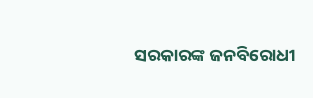ସରକାରଙ୍କ ଜନବିରୋଧୀ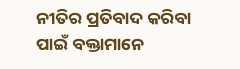ନୀତିର ପ୍ରତିବାଦ କରିବା ପାଇଁ ବକ୍ତାମାନେ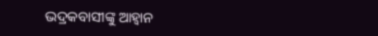ଭଦ୍ରକବାସୀଙ୍କୁ ଆହ୍ୱାନ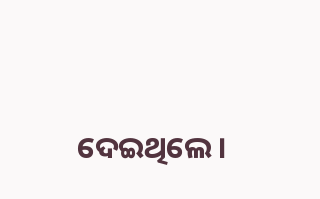ଦେଇଥିଲେ ।